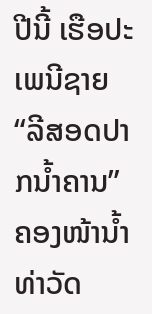ປີນີ້ ເຮືອປະເພນີຊາຍ “ລີສອດປາກນໍ້າຄານ” ຄອງໜ້ານໍ້າທ່າວັດ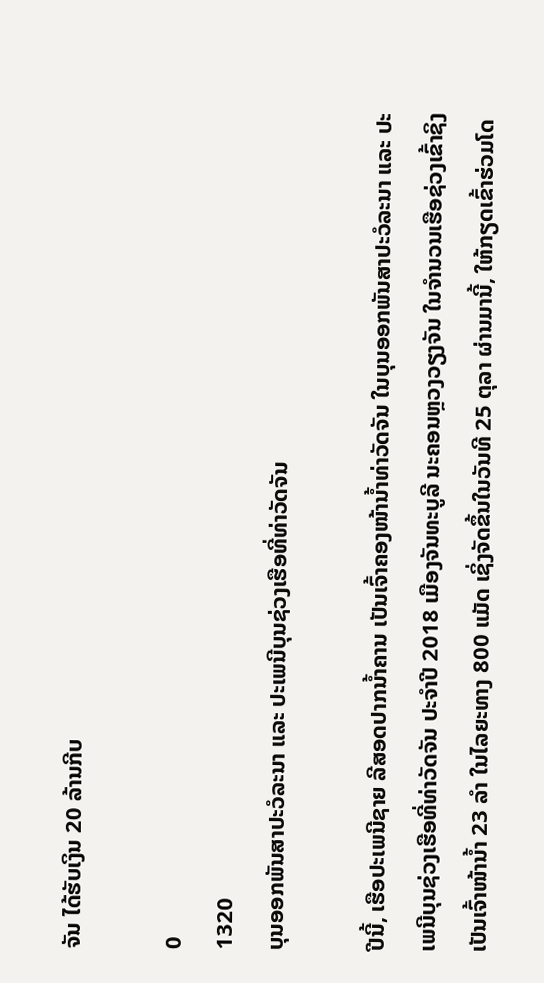ຈັນ ໄດ້ຮັບເງິນ 20 ລ້ານກີບ

0
1320
ບຸນອອກພັນສາປະວໍລະນາ ແລະ ປະເພນີບຸນຊ່ວງເຮືອທີ່ທ່າວັດຈັນ

ປີນີ້, ເຮືອປະເພນີຊາຍ ລີສອດປາກນ້ຳຄານ ເປັນເຈົ້າຄອງໜ້ານໍ້າທ່າວັດຈັນ ໃນບຸນອອກພັນສາປະວໍລະນາ ແລະ ປະເພນີບຸນຊ່ວງເຮືອທີ່ທ່າວັດຈັນ ປະຈໍາປີ 2018 ເມືອງຈັນທະບູລີ ນະຄອນຫຼວງວຽງຈັນ ໃນຈໍານວນເຮືອຊ່ວງເຂົ້າຊິງເປັນເຈົ້າໜ້ານໍ້າ 23 ລໍາ ໃນໄລຍະທາງ 800 ແມັດ ເຊິ່ງຈັດຂຶ້ນໃນວັນທີ 25 ຕຸລາ ຜ່ານມານີ້, ໃຫ້ກຽດເຂົ້າຮ່ວມໂດ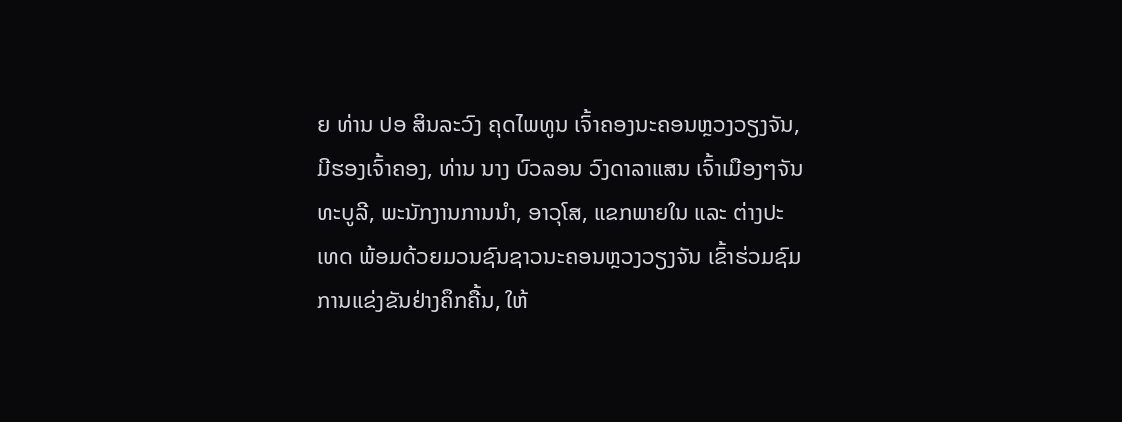ຍ ທ່ານ ປອ ສິນລະວົງ ຄຸດໄພທູນ ເຈົ້າຄອງນະຄອນຫຼວງວຽງຈັນ, ມີຮອງເຈົ້າຄອງ, ທ່ານ ນາງ ບົວລອນ ວົງດາລາແສນ ເຈົ້າເມືອງໆຈັນທະບູລີ, ພະນັກງານການນຳ, ອາວຸໂສ, ແຂກພາຍໃນ ແລະ ຕ່າງປະເທດ ພ້ອມດ້ວຍມວນຊົນຊາວນະຄອນຫຼວງວຽງຈັນ ເຂົ້າຮ່ວມຊົມການແຂ່ງຂັນຢ່າງຄຶກຄື້ນ, ໃຫ້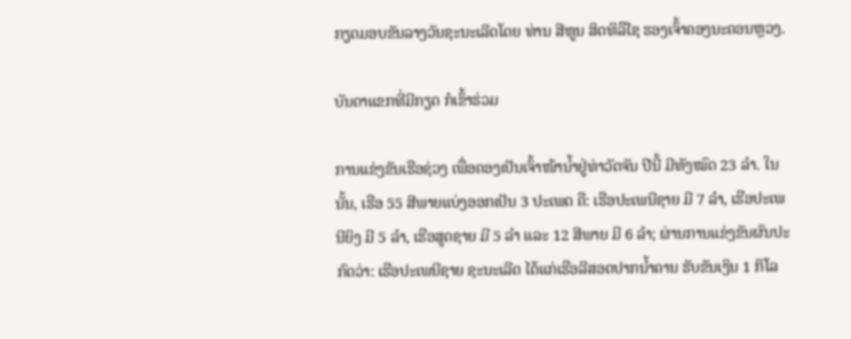ກຽດມອບຂັນລາງວັນຊະນະເລີດໂດຍ ທ່ານ ສີຫູນ ສິດທິລືໄຊ ຮອງເຈົ້າຄອງນະຄອນຫຼວງ.

ບັນດາແຂກທີ່ມີກຽດ ກໍເຂົ້າຮ່ວມ

ການແຂ່ງຂັນເຮືອຊ່ວງ ເພື່ອຄອງເປັນເຈົ້າໜ້ານໍ້າຢູ່ທ່າວັດຈັນ ປີນີ້ ມີທັງໝົດ 23 ລໍາ. ໃນນັ້ນ, ເຮືອ 55 ສີພາຍແບ່ງອອກເປັນ 3 ປະເພດ ຄື: ເຮືອປະເພນີຊາຍ ມີ 7 ລໍາ, ເຮືອປະເພນີຍິງ ມີ 5 ລໍາ, ເຮືອສູດຊາຍ ມີ 5 ລໍາ ແລະ 12 ສີພາຍ ມີ 6 ລຳ; ຜ່ານການແຂ່ງຂັນຜົນປະກົດວ່າ: ເຮືອປະເພນີຊາຍ ຊະນະເລີດ ໄດ້ແກ່ເຮືອລີສອດປາກນ້ຳຄານ ຮັບຂັນເງິນ 1 ກິໂລ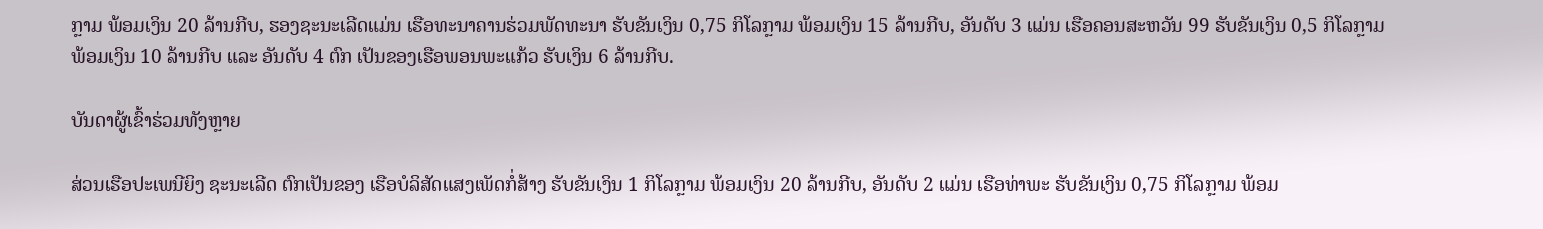ກຼາມ ພ້ອມເງິນ 20 ລ້ານກີບ, ຮອງຊະນະເລີດແມ່ນ ເຮືອທະນາຄານຮ່ວມພັດທະນາ ຮັບຂັນເງິນ 0,75 ກິໂລກຼາມ ພ້ອມເງິນ 15 ລ້ານກີບ, ອັນດັບ 3 ແມ່ນ ເຮືອຄອນສະຫວັນ 99 ຮັບຂັນເງິນ 0,5 ກິໂລກຼາມ ພ້ອມເງິນ 10 ລ້ານກີບ ແລະ ອັນດັບ 4 ຕົກ ເປັນຂອງເຮືອພອນພະແກ້ວ ຮັບເງິນ 6 ລ້ານກີບ.

ບັນດາຜູ້ເຂົ້າຮ່ວມທັງຫຼາຍ

ສ່ວນເຮືອປະເພນີຍິງ ຊະນະເລີດ ຕົກເປັນຂອງ ເຮືອບໍລິສັດແສງເພັດກໍ່ສ້າງ ຮັບຂັນເງິນ 1 ກິໂລກຼາມ ພ້ອມເງິນ 20 ລ້ານກີບ, ອັນດັບ 2 ແມ່ນ ເຮືອທ່າພະ ຮັບຂັນເງິນ 0,75 ກິໂລກຼາມ ພ້ອມ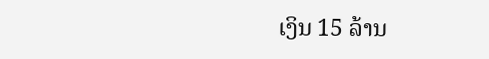ເງິນ 15 ລ້ານ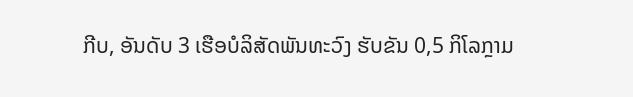ກີບ, ອັນດັບ 3 ເຮືອບໍລິສັດພັນທະວົງ ຮັບຂັນ 0,5 ກິໂລກຼາມ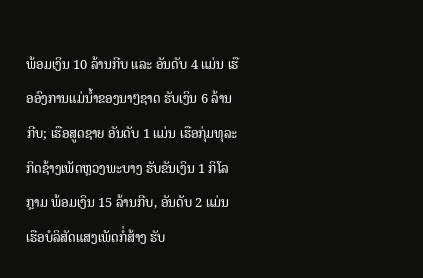ພ້ອມເງິນ 10 ລ້ານກີບ ແລະ ອັນດັບ 4 ແມ່ນ ເຮືອອົງການແມ່ນ້ຳຂອງນາໆຊາດ ຮັບເງິນ 6 ລ້ານກີບ; ເຮືອສູດຊາຍ ອັນດັບ 1 ແມ່ນ ເຮືອກຸ່ມທຸລະກິດຊ້າງເພັດຫຼວງພະບາງ ຮັບຂັນເງິນ 1 ກິໂລກຼາມ ພ້ອມເງິນ 15 ລ້ານກີບ, ອັນດັບ 2 ແມ່ນ ເຮືອບໍລິສັດແສງເພັດກໍ່ສ້າງ ຮັບ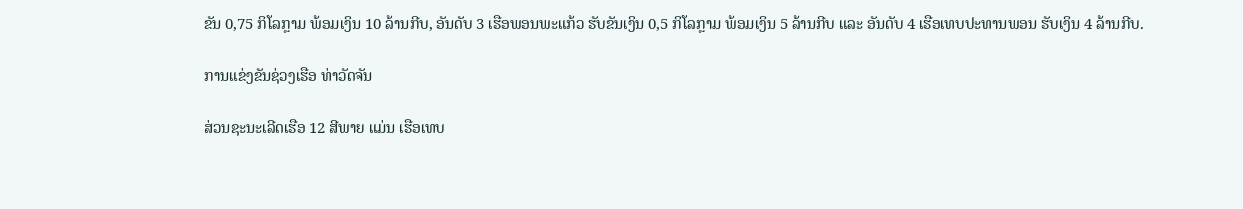ຂັນ 0,75 ກິໂລກຼາມ ພ້ອມເງິນ 10 ລ້ານກີບ, ອັນດັບ 3 ເຮືອພອນພະແກ້ວ ຮັບຂັນເງິນ 0,5 ກິໂລກຼາມ ພ້ອມເງິນ 5 ລ້ານກີບ ແລະ ອັນດັບ 4 ເຮືອເທບປະທານພອນ ຮັບເງິນ 4 ລ້ານກີບ.

ການແຂ່ງຂັນຊ່ວງເຮືອ ທ່າວັດຈັນ

ສ່ວນຊະນະເລີດເຮືອ 12 ສີພາຍ ແມ່ນ ເຮືອເທບ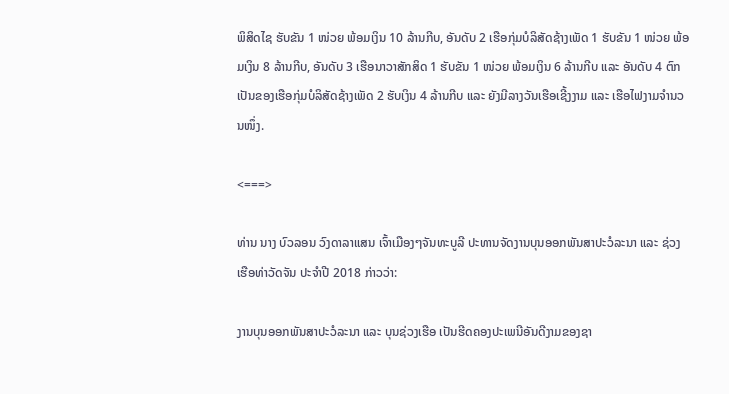ພິສິດໄຊ ຮັບຂັນ 1 ໜ່ວຍ ພ້ອມເງິນ 10 ລ້ານກີບ, ອັນດັບ 2 ເຮືອກຸ່ມບໍລິສັດຊ້າງເພັດ 1 ຮັບຂັນ 1 ໜ່ວຍ ພ້ອມເງິນ 8 ລ້ານກີບ, ອັນດັບ 3 ເຮືອນາວາສັກສິດ 1 ຮັບຂັນ 1 ໜ່ວຍ ພ້ອມເງິນ 6 ລ້ານກີບ ແລະ ອັນດັບ 4 ຕົກເປັນຂອງເຮືອກຸ່ມບໍລິສັດຊ້າງເພັດ 2 ຮັບເງິນ 4 ລ້ານກີບ ແລະ ຍັງມີລາງວັນເຮືອເຊີ້ງງາມ ແລະ ເຮືອໄຟງາມຈຳນວນໜຶ່ງ.

<===>

ທ່ານ ນາງ ບົວລອນ ວົງດາລາແສນ ເຈົ້າເມືອງໆຈັນທະບູລີ ປະທານຈັດງານບຸນອອກພັນສາປະວໍລະນາ ແລະ ຊ່ວງເຮືອທ່າວັດຈັນ ປະຈໍາປີ 2018 ກ່າວວ່າ:

ງານບຸນອອກພັນສາປະວໍລະນາ ແລະ ບຸນຊ່ວງເຮືອ ເປັນຮີດຄອງປະເພນີອັນດີງາມຂອງຊາ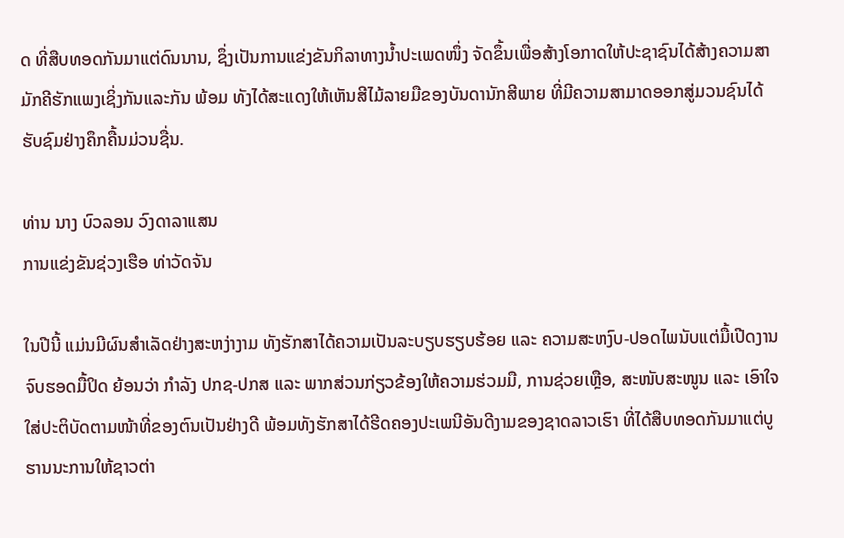ດ ທີ່ສືບທອດກັນມາແຕ່ດົນນານ, ຊຶ່ງເປັນການແຂ່ງຂັນກິລາທາງນໍ້າປະເພດໜຶ່ງ ຈັດຂຶ້ນເພື່ອສ້າງໂອກາດໃຫ້ປະຊາຊົນໄດ້ສ້າງຄວາມສາມັກຄີຮັກແພງເຊິ່ງກັນແລະກັນ ພ້ອມ ທັງໄດ້ສະແດງໃຫ້ເຫັນສີໄມ້ລາຍມືຂອງບັນດານັກສີພາຍ ທີ່ມີຄວາມສາມາດອອກສູ່ມວນຊົນໄດ້ຮັບຊົມຢ່າງຄຶກຄື້ນມ່ວນຊື່ນ.

ທ່ານ ນາງ ບົວລອນ ວົງດາລາແສນ
ການແຂ່ງຂັນຊ່ວງເຮືອ ທ່າວັດຈັນ

ໃນປີນີ້ ແມ່ນມີຜົນສໍາເລັດຢ່າງສະຫງ່າງາມ ທັງຮັກສາໄດ້ຄວາມເປັນລະບຽບຮຽບຮ້ອຍ ແລະ ຄວາມສະຫງົບ-ປອດໄພນັບແຕ່ມື້ເປີດງານຈົບຮອດມື້ປິດ ຍ້ອນວ່າ ກໍາລັງ ປກຊ-ປກສ ແລະ ພາກສ່ວນກ່ຽວຂ້ອງໃຫ້ຄວາມຮ່ວມມື, ການຊ່ວຍເຫຼືອ, ສະໜັບສະໜູນ ແລະ ເອົາໃຈໃສ່ປະຕິບັດຕາມໜ້າທີ່ຂອງຕົນເປັນຢ່າງດີ ພ້ອມທັງຮັກສາໄດ້ຮີດຄອງປະເພນີອັນດີງາມຂອງຊາດລາວເຮົາ ທີ່ໄດ້ສືບທອດກັນມາແຕ່ບູຮານນະການໃຫ້ຊາວຕ່າ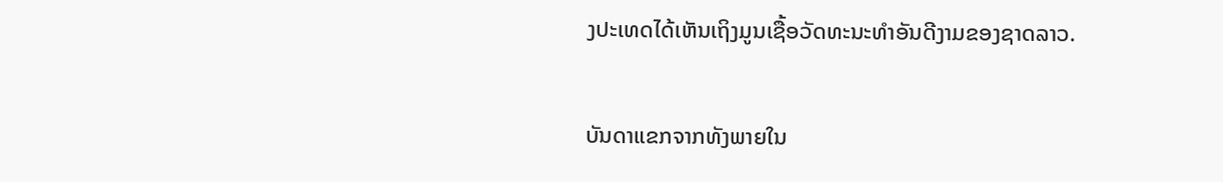ງປະເທດໄດ້ເຫັນເຖິງມູນເຊື້ອວັດທະນະທໍາອັນດີງາມຂອງຊາດລາວ.

ບັນດາແຂກຈາກທັງພາຍໃນ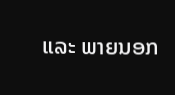ແລະ ພາຍນອກ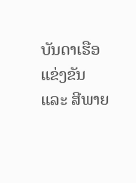ບັນດາເຮືອແຂ່ງຂັນ ແລະ ສີພາຍ